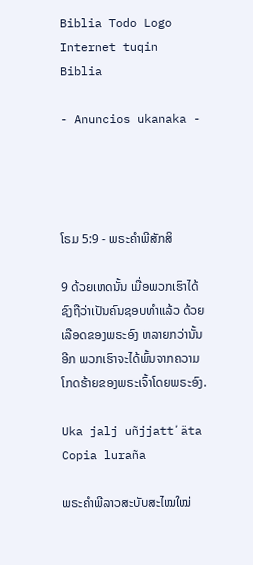Biblia Todo Logo
Internet tuqin Biblia

- Anuncios ukanaka -




ໂຣມ 5:9 - ພຣະຄຳພີສັກສິ

9 ດ້ວຍເຫດນັ້ນ ເມື່ອພວກເຮົາໄດ້ຊົງຖືວ່າເປັນຄົນຊອບທຳແລ້ວ ດ້ວຍເລືອດຂອງພຣະອົງ ຫລາຍກວ່ານັ້ນອີກ ພວກເຮົາຈະໄດ້ພົ້ນຈາກຄວາມໂກດຮ້າຍຂອງພຣະເຈົ້າໂດຍພຣະອົງ.

Uka jalj uñjjattʼäta Copia luraña

ພຣະຄຳພີລາວສະບັບສະໄໝໃໝ່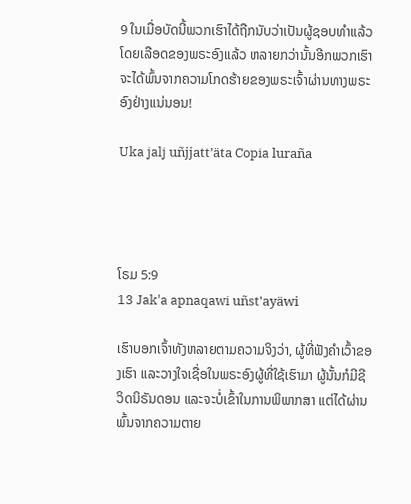9 ໃນເມື່ອບັດນີ້ພວກເຮົາໄດ້ຖືກນັບວ່າເປັນຜູ້ຊອບທຳແລ້ວໂດຍເລືອດຂອງພຣະອົງແລ້ວ ຫລາຍກວ່ານັ້ນອີກພວກເຮົາຈະໄດ້ພົ້ນຈາກຄວາມໂກດຮ້າຍຂອງພຣະເຈົ້າຜ່ານທາງພຣະອົງຢ່າງແນ່ນອນ!

Uka jalj uñjjattʼäta Copia luraña




ໂຣມ 5:9
13 Jak'a apnaqawi uñst'ayäwi

ເຮົາບອກເຈົ້າທັງຫລາຍຕາມຄວາມຈິງວ່າ, ຜູ້ທີ່ຟັງຄຳເວົ້າຂອງເຮົາ ແລະວາງໃຈເຊື່ອໃນພຣະອົງຜູ້ທີ່ໃຊ້ເຮົາມາ ຜູ້ນັ້ນກໍມີຊີວິດນິຣັນດອນ ແລະຈະບໍ່ເຂົ້າໃນການພິພາກສາ ແຕ່ໄດ້ຜ່ານພົ້ນຈາກຄວາມຕາຍ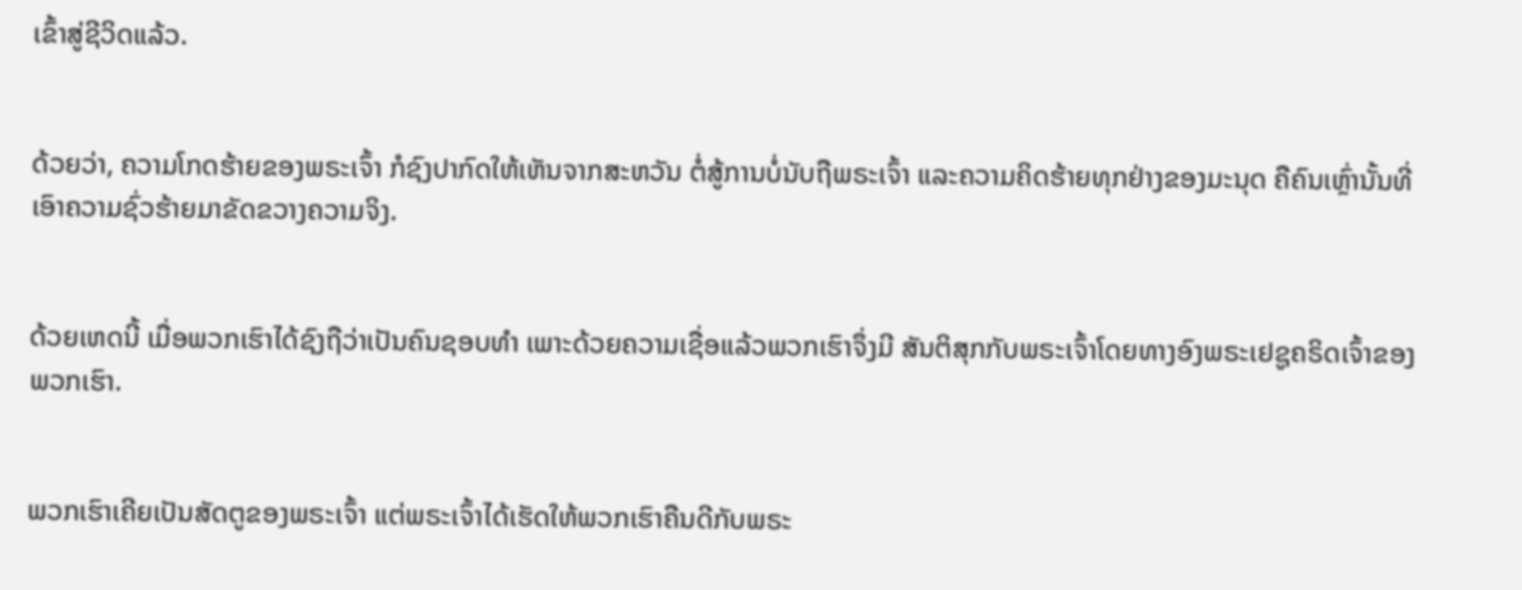ເຂົ້າສູ່ຊີວິດແລ້ວ.


ດ້ວຍວ່າ, ຄວາມໂກດຮ້າຍຂອງພຣະເຈົ້າ ກໍຊົງປາກົດໃຫ້ເຫັນຈາກສະຫວັນ ຕໍ່ສູ້ການບໍ່ນັບຖືພຣະເຈົ້າ ແລະຄວາມຄິດຮ້າຍທຸກຢ່າງຂອງມະນຸດ ຄືຄົນເຫຼົ່ານັ້ນທີ່ເອົາຄວາມຊົ່ວຮ້າຍມາຂັດຂວາງຄວາມຈິງ.


ດ້ວຍເຫດນີ້ ເມື່ອພວກເຮົາໄດ້ຊົງຖືວ່າເປັນຄົນຊອບທຳ ເພາະດ້ວຍຄວາມເຊື່ອແລ້ວພວກເຮົາຈຶ່ງມີ ສັນຕິສຸກກັບພຣະເຈົ້າໂດຍທາງອົງພຣະເຢຊູຄຣິດເຈົ້າຂອງພວກເຮົາ.


ພວກເຮົາເຄີຍເປັນສັດຕູຂອງພຣະເຈົ້າ ແຕ່ພຣະເຈົ້າໄດ້ເຮັດໃຫ້ພວກເຮົາຄືນດີກັບພຣະ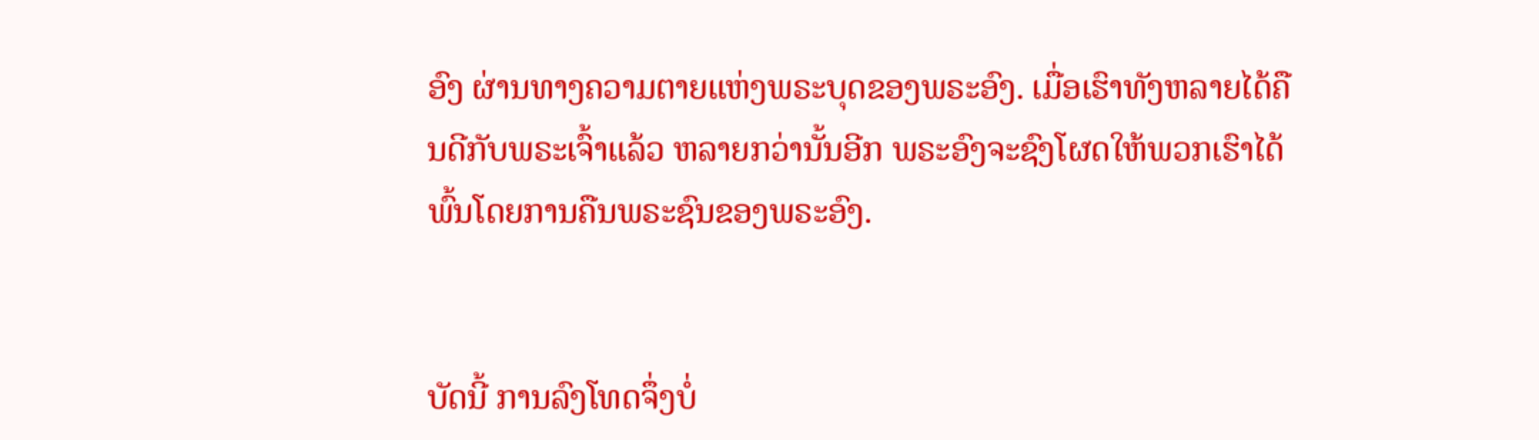ອົງ ຜ່ານທາງຄວາມຕາຍແຫ່ງພຣະບຸດຂອງພຣະອົງ. ເມື່ອເຮົາທັງຫລາຍໄດ້ຄືນດີກັບພຣະເຈົ້າແລ້ວ ຫລາຍກວ່ານັ້ນອີກ ພຣະອົງຈະຊົງໂຜດໃຫ້ພວກເຮົາໄດ້ພົ້ນໂດຍການຄືນພຣະຊົນຂອງພຣະອົງ.


ບັດນີ້ ການລົງໂທດຈຶ່ງບໍ່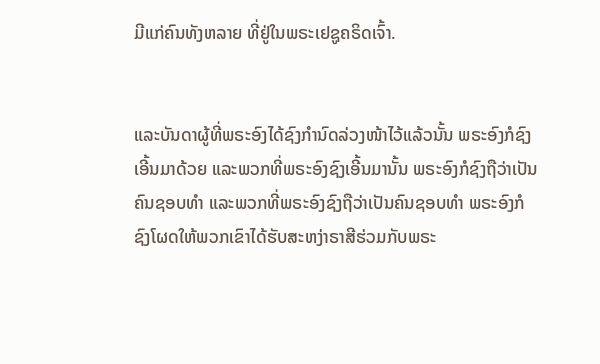ມີແກ່ຄົນທັງຫລາຍ ທີ່ຢູ່ໃນພຣະເຢຊູຄຣິດເຈົ້າ.


ແລະບັນດາຜູ້ທີ່ພຣະອົງໄດ້ຊົງກຳນົດລ່ວງໜ້າໄວ້ແລ້ວນັ້ນ ພຣະອົງກໍຊົງເອີ້ນມາດ້ວຍ ແລະພວກທີ່ພຣະອົງຊົງເອີ້ນມານັ້ນ ພຣະອົງກໍຊົງຖືວ່າເປັນຄົນຊອບທຳ ແລະພວກທີ່ພຣະອົງຊົງຖືວ່າເປັນຄົນຊອບທຳ ພຣະອົງກໍຊົງໂຜດໃຫ້ພວກເຂົາໄດ້ຮັບສະຫງ່າຣາສີຮ່ວມກັບພຣະ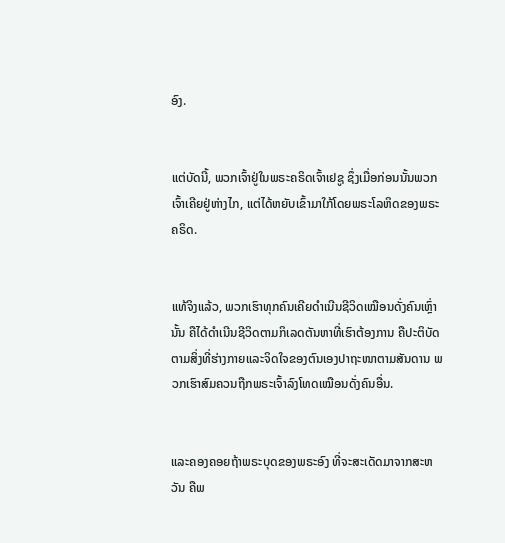ອົງ.


ແຕ່ບັດນີ້, ພວກເຈົ້າຢູ່ໃນພຣະຄຣິດເຈົ້າເຢຊູ ຊຶ່ງເມື່ອກ່ອນນັ້ນພວກເຈົ້າເຄີຍຢູ່ຫ່າງໄກ, ແຕ່ໄດ້ຫຍັບເຂົ້າມາໃກ້ໂດຍພຣະໂລຫິດຂອງພຣະຄຣິດ.


ແທ້ຈິງແລ້ວ, ພວກເຮົາທຸກຄົນເຄີຍດຳເນີນຊີວິດເໝືອນດັ່ງຄົນເຫຼົ່ານັ້ນ ຄືໄດ້ດຳເນີນຊີວິດຕາມກິເລດຕັນຫາທີ່ເຮົາຕ້ອງການ ຄືປະຕິບັດຕາມສິ່ງທີ່ຮ່າງກາຍແລະຈິດໃຈຂອງຕົນເອງປາຖະໜາຕາມສັນດານ ພວກເຮົາສົມຄວນຖືກພຣະເຈົ້າລົງໂທດເໝືອນດັ່ງຄົນອື່ນ.


ແລະຄອງຄອຍຖ້າພຣະບຸດຂອງພຣະອົງ ທີ່ຈະສະເດັດມາຈາກສະຫວັນ ຄືພ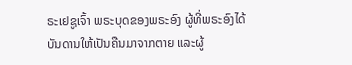ຣະເຢຊູເຈົ້າ ພຣະບຸດຂອງພຣະອົງ ຜູ້ທີ່ພຣະອົງໄດ້ບັນດານໃຫ້ເປັນຄືນມາຈາກຕາຍ ແລະຜູ້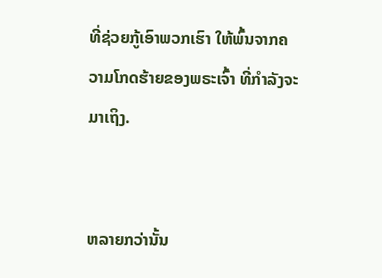ທີ່ຊ່ວຍກູ້ເອົາພວກເຮົາ ໃຫ້ພົ້ນຈາກຄວາມໂກດຮ້າຍຂອງພຣະເຈົ້າ ທີ່ກຳລັງຈະມາເຖິງ.


ຫລາຍກວ່ານັ້ນ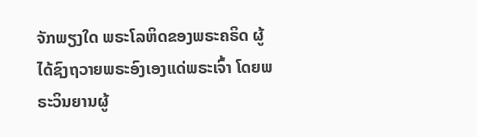ຈັກພຽງໃດ ພຣະໂລຫິດຂອງພຣະຄຣິດ ຜູ້ໄດ້ຊົງຖວາຍພຣະອົງເອງແດ່ພຣະເຈົ້າ ໂດຍພຣະວິນຍານຜູ້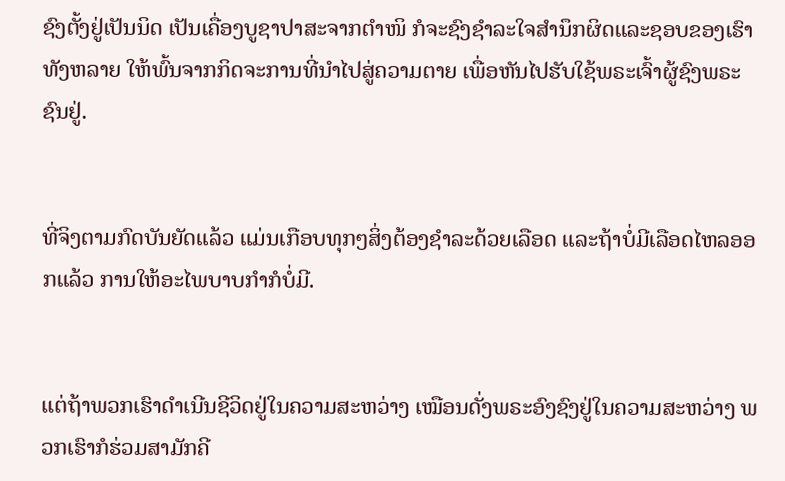ຊົງຕັ້ງຢູ່ເປັນນິດ ເປັນເຄື່ອງບູຊາປາສະຈາກຕຳໜິ ກໍຈະຊົງຊຳລະໃຈສຳນຶກຜິດແລະຊອບຂອງເຮົາທັງຫລາຍ ໃຫ້ພົ້ນຈາກກິດຈະການທີ່ນຳໄປສູ່ຄວາມຕາຍ ເພື່ອຫັນໄປຮັບໃຊ້ພຣະເຈົ້າຜູ້ຊົງພຣະຊົນຢູ່.


ທີ່ຈິງຕາມກົດບັນຍັດແລ້ວ ແມ່ນເກືອບທຸກໆສິ່ງຕ້ອງຊຳລະດ້ວຍເລືອດ ແລະຖ້າບໍ່ມີເລືອດໄຫລອອກແລ້ວ ການໃຫ້ອະໄພບາບກຳກໍບໍ່ມີ.


ແຕ່ຖ້າພວກເຮົາດຳເນີນຊີວິດຢູ່ໃນຄວາມສະຫວ່າງ ເໝືອນດັ່ງພຣະອົງຊົງຢູ່ໃນຄວາມສະຫວ່າງ ພວກເຮົາກໍຮ່ວມສາມັກຄີ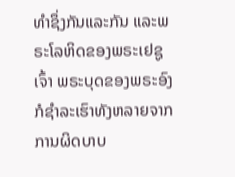ທຳຊຶ່ງກັນແລະກັນ ແລະພຣະໂລຫິດຂອງພຣະເຢຊູເຈົ້າ ພຣະບຸດຂອງພຣະອົງ ກໍຊຳລະເຮົາທັງຫລາຍຈາກການຜິດບາບ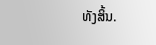ທັງສິ້ນ.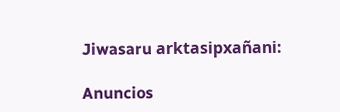Jiwasaru arktasipxañani:

Anuncios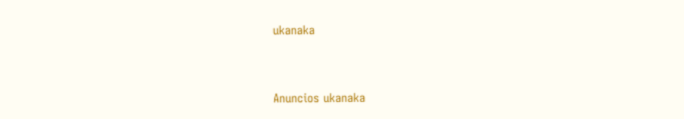ukanaka


Anuncios ukanaka